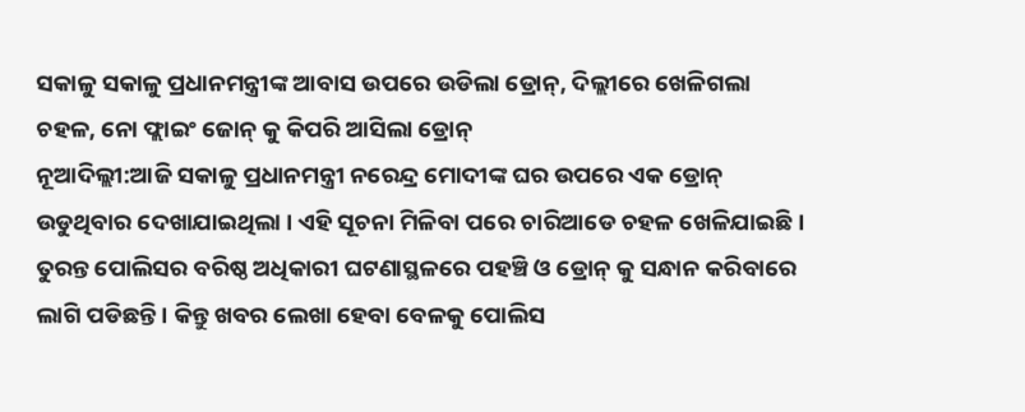ସକାଳୁ ସକାଳୁ ପ୍ରଧାନମନ୍ତ୍ରୀଙ୍କ ଆବାସ ଉପରେ ଉଡିଲା ଡ୍ରୋନ୍, ଦିଲ୍ଲୀରେ ଖେଳିଗଲା ଚହଳ, ନୋ ଫ୍ଲାଇଂ ଜୋନ୍ କୁ କିପରି ଆସିଲା ଡ୍ରୋନ୍
ନୂଆଦିଲ୍ଲୀ:ଆଜି ସକାଳୁ ପ୍ରଧାନମନ୍ତ୍ରୀ ନରେନ୍ଦ୍ର ମୋଦୀଙ୍କ ଘର ଉପରେ ଏକ ଡ୍ରୋନ୍ ଉଡୁଥିବାର ଦେଖାଯାଇଥିଲା । ଏହି ସୂଚନା ମିଳିବା ପରେ ଚାରିଆଡେ ଚହଳ ଖେଳିଯାଇଛି । ତୁରନ୍ତ ପୋଲିସର ବରିଷ୍ଠ ଅଧିକାରୀ ଘଟଣାସ୍ଥଳରେ ପହଞ୍ଚି ଓ ଡ୍ରୋନ୍ କୁ ସନ୍ଧାନ କରିବାରେ ଲାଗି ପଡିଛନ୍ତି । କିନ୍ତୁ ଖବର ଲେଖା ହେବା ବେଳକୁ ପୋଲିସ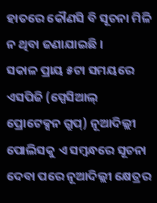ହାତରେ କୌଣସି ବି ସୂଚନା ମିଳି ନ ଥିବା ଜଣାଯାଇଛି ।
ସକାଳ ପ୍ରାୟ ୫ଟା ସମୟରେ ଏସପିଜି (ସ୍ପେସିଆଲ୍ ପ୍ରୋଟେକ୍ସନ ଗ୍ରୁପ୍) ନୂଆଦିଲ୍ଲୀ ପୋଲିସକୁ ଏ ସମ୍ବନ୍ଧରେ ସୂଚନା ଦେବା ପରେ ନୂଆଦିଲ୍ଲୀ କ୍ଷେତ୍ରର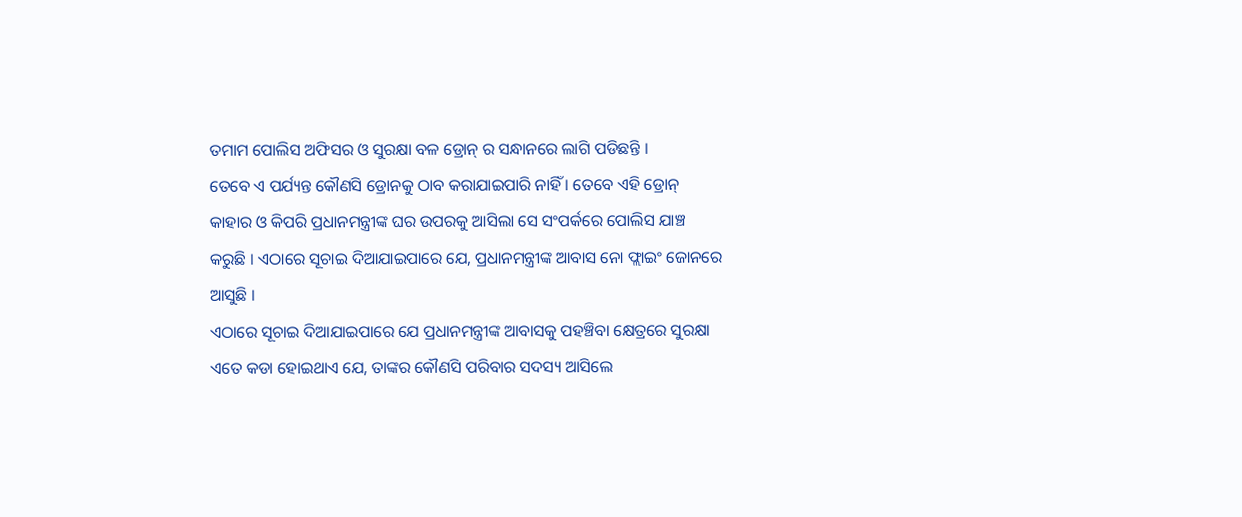ତମାମ ପୋଲିସ ଅଫିସର ଓ ସୁରକ୍ଷା ବଳ ଡ୍ରୋନ୍ ର ସନ୍ଧାନରେ ଲାଗି ପଡିଛନ୍ତି ।
ତେବେ ଏ ପର୍ଯ୍ୟନ୍ତ କୌଣସି ଡ୍ରୋନକୁ ଠାବ କରାଯାଇପାରି ନାହିଁ । ତେବେ ଏହି ଡ୍ରୋନ୍ କାହାର ଓ କିପରି ପ୍ରଧାନମନ୍ତ୍ରୀଙ୍କ ଘର ଉପରକୁ ଆସିଲା ସେ ସଂପର୍କରେ ପୋଲିସ ଯାଞ୍ଚ କରୁଛି । ଏଠାରେ ସୂଚାଇ ଦିଆଯାଇପାରେ ଯେ, ପ୍ରଧାନମନ୍ତ୍ରୀଙ୍କ ଆବାସ ନୋ ଫ୍ଲାଇଂ ଜୋନରେ ଆସୁଛି ।
ଏଠାରେ ସୂଚାଇ ଦିଆଯାଇପାରେ ଯେ ପ୍ରଧାନମନ୍ତ୍ରୀଙ୍କ ଆବାସକୁ ପହଞ୍ଚିବା କ୍ଷେତ୍ରରେ ସୁରକ୍ଷା ଏତେ କଡା ହୋଇଥାଏ ଯେ, ତାଙ୍କର କୌଣସି ପରିବାର ସଦସ୍ୟ ଆସିଲେ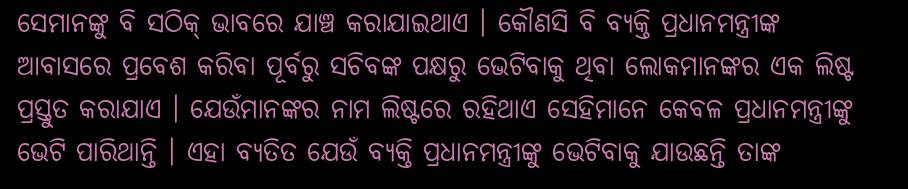ସେମାନଙ୍କୁ ବି ସଠିକ୍ ଭାବରେ ଯାଞ୍ଚ କରାଯାଇଥାଏ । କୌଣସି ବି ବ୍ୟକ୍ତି ପ୍ରଧାନମନ୍ତ୍ରୀଙ୍କ ଆବାସରେ ପ୍ରବେଶ କରିବା ପୂର୍ବରୁ ସଚିବଙ୍କ ପକ୍ଷରୁ ଭେଟିବାକୁ ଥିବା ଲୋକମାନଙ୍କର ଏକ ଲିଷ୍ଟ ପ୍ରସ୍ତୁତ କରାଯାଏ । ଯେଉଁମାନଙ୍କର ନାମ ଲିଷ୍ଟରେ ରହିଥାଏ ସେହିମାନେ କେବଳ ପ୍ରଧାନମନ୍ତ୍ରୀଙ୍କୁ ଭେଟି ପାରିଥାନ୍ତି । ଏହା ବ୍ୟତିତ ଯେଉଁ ବ୍ୟକ୍ତି ପ୍ରଧାନମନ୍ତ୍ରୀଙ୍କୁ ଭେଟିବାକୁ ଯାଉଛନ୍ତି ତାଙ୍କ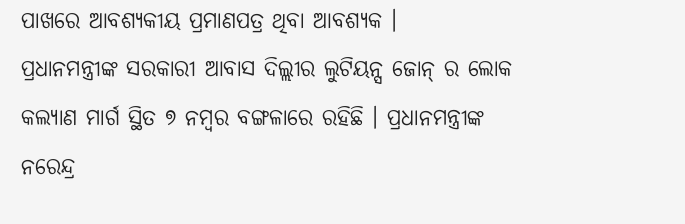ପାଖରେ ଆବଶ୍ୟକୀୟ ପ୍ରମାଣପତ୍ର ଥିବା ଆବଶ୍ୟକ ।
ପ୍ରଧାନମନ୍ତ୍ରୀଙ୍କ ସରକାରୀ ଆବାସ ଦିଲ୍ଲୀର ଲୁଟିୟନ୍ସ ଜୋନ୍ ର ଲୋକ କଲ୍ୟାଣ ମାର୍ଗ ସ୍ଥିତ ୭ ନମ୍ବର ବଙ୍ଗଳାରେ ରହିଛି । ପ୍ରଧାନମନ୍ତ୍ରୀଙ୍କ ନରେନ୍ଦ୍ର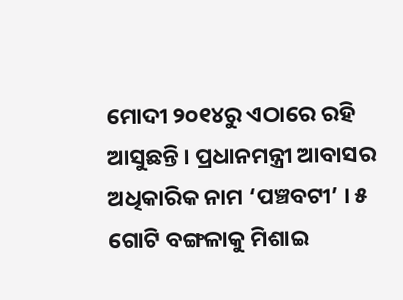ମୋଦୀ ୨୦୧୪ରୁ ଏଠାରେ ରହି ଆସୁଛନ୍ତି । ପ୍ରଧାନମନ୍ତ୍ରୀ ଆବାସର ଅଧିକାରିକ ନାମ ‘ପଞ୍ଚବଟୀ’ । ୫ ଗୋଟି ବଙ୍ଗଳାକୁ ମିଶାଇ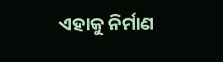ଏହାକୁ ନିର୍ମାଣ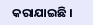କରାଯାଇଛି ।